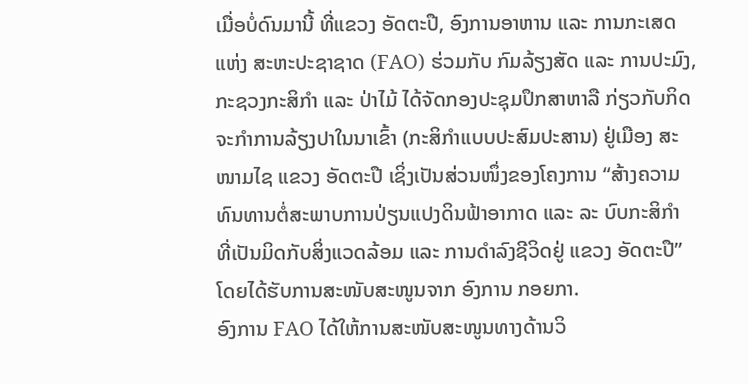ເມື່ອບໍ່ດົນມານີ້ ທີ່ແຂວງ ອັດຕະປື, ອົງການອາຫານ ແລະ ການກະເສດ ແຫ່ງ ສະຫະປະຊາຊາດ (FAO) ຮ່ວມກັບ ກົມລ້ຽງສັດ ແລະ ການປະມົງ, ກະຊວງກະສິກຳ ແລະ ປ່າໄມ້ ໄດ້ຈັດກອງປະຊຸມປຶກສາຫາລື ກ່ຽວກັບກິດຈະກໍາການລ້ຽງປາໃນນາເຂົ້າ (ກະສິກໍາແບບປະສົມປະສານ) ຢູ່ເມືອງ ສະໜາມໄຊ ແຂວງ ອັດຕະປື ເຊິ່ງເປັນສ່ວນໜຶ່ງຂອງໂຄງການ “ສ້າງຄວາມທົນທານຕໍ່ສະພາບການປ່ຽນແປງດິນຟ້າອາກາດ ແລະ ລະ ບົບກະສິກໍາ ທີ່ເປັນມິດກັບສິ່ງແວດລ້ອມ ແລະ ການດໍາລົງຊີວິດຢູ່ ແຂວງ ອັດຕະປື” ໂດຍໄດ້ຮັບການສະໜັບສະໜູນຈາກ ອົງການ ກອຍກາ.
ອົງການ FAO ໄດ້ໃຫ້ການສະໜັບສະໜູນທາງດ້ານວິ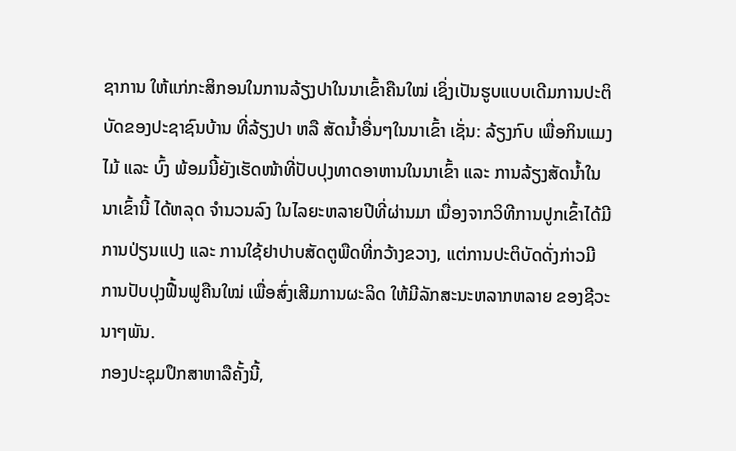ຊາການ ໃຫ້ແກ່ກະສິກອນໃນການລ້ຽງປາໃນນາເຂົ້າຄືນໃໝ່ ເຊິ່ງເປັນຮູບແບບເດີມການປະຕິບັດຂອງປະຊາຊົນບ້ານ ທີ່ລ້ຽງປາ ຫລື ສັດນໍ້າອື່ນໆໃນນາເຂົ້າ ເຊັ່ນ: ລ້ຽງກົບ ເພື່ອກິນແມງໄມ້ ແລະ ບົ້ງ ພ້ອມນີ້ຍັງເຮັດໜ້າທີ່ປັບປຸງທາດອາຫານໃນນາເຂົ້າ ແລະ ການລ້ຽງສັດນ້ຳໃນນາເຂົ້ານີ້ ໄດ້ຫລຸດ ຈໍານວນລົງ ໃນໄລຍະຫລາຍປີທີ່ຜ່ານມາ ເນື່ອງຈາກວິທີການປູກເຂົ້າໄດ້ມີການປ່ຽນແປງ ແລະ ການໃຊ້ຢາປາບສັດຕູພືດທີ່ກວ້າງຂວາງ, ແຕ່ການປະຕິບັດດັ່ງກ່າວມີການປັບປຸງຟື້ນຟູຄືນໃໝ່ ເພື່ອສົ່ງເສີມການຜະລິດ ໃຫ້ມີລັກສະນະຫລາກຫລາຍ ຂອງຊີວະນາໆພັນ.
ກອງປະຊຸມປຶກສາຫາລືຄັ້ງນີ້,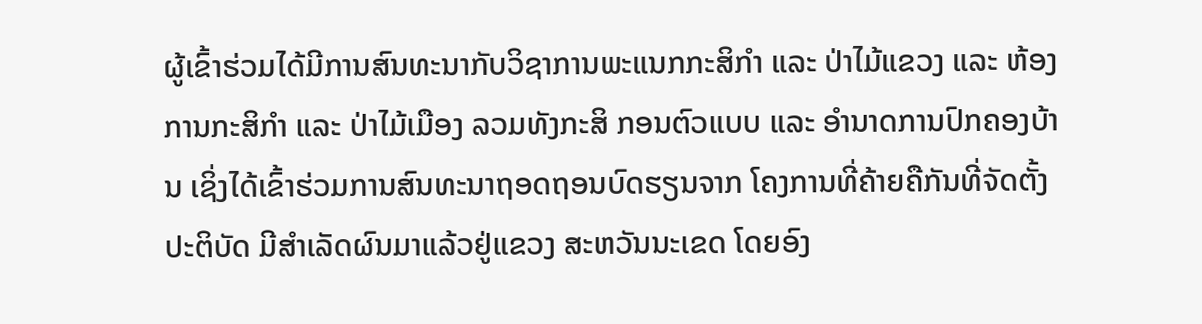ຜູ້ເຂົ້າຮ່ວມໄດ້ມີການສົນທະນາກັບວິຊາການພະແນກກະສິກຳ ແລະ ປ່າໄມ້ແຂວງ ແລະ ຫ້ອງການກະສິກຳ ແລະ ປ່າໄມ້ເມືອງ ລວມທັງກະສິ ກອນຕົວແບບ ແລະ ອຳນາດການປົກຄອງບ້ານ ເຊິ່ງໄດ້ເຂົ້າຮ່ວມການສົນທະນາຖອດຖອນບົດຮຽນຈາກ ໂຄງການທີ່ຄ້າຍຄືກັນທີ່ຈັດຕັ້ງປະຕິບັດ ມີສໍາເລັດຜົນມາແລ້ວຢູ່ແຂວງ ສະຫວັນນະເຂດ ໂດຍອົງ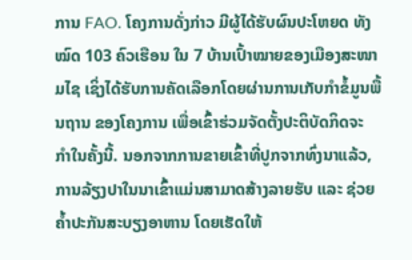ການ FAO. ໂຄງການດັ່ງກ່າວ ມີຜູ້ໄດ້ຮັບຜົນປະໂຫຍດ ທັງໝົດ 103 ຄົວເຮືອນ ໃນ 7 ບ້ານເປົ້າໝາຍຂອງເມືອງສະໜາມໄຊ ເຊິ່ງໄດ້ຮັບການຄັດເລືອກໂດຍຜ່ານການເກັບກຳຂໍ້ມູນພື້ນຖານ ຂອງໂຄງການ ເພື່ອເຂົ້າຮ່ວມຈັດຕັ້ງປະຕິບັດກິດຈະ ກຳໃນຄັ້ງນີ້. ນອກຈາກການຂາຍເຂົ້າທີ່ປູກຈາກທົ່ງນາແລ້ວ, ການລ້ຽງປາໃນນາເຂົ້າແມ່ນສາມາດສ້າງລາຍຮັບ ແລະ ຊ່ວຍຄ້ຳປະກັນສະບຽງອາຫານ ໂດຍເຮັດໃຫ້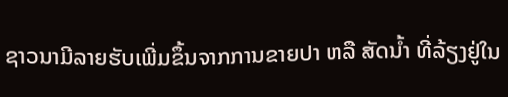ຊາວນາມີລາຍຮັບເພີ່ມຂຶ້ນຈາກການຂາຍປາ ຫລື ສັດນ້ຳ ທີ່ລ້ຽງຢູ່ໃນ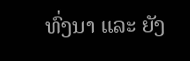ທົ່ງນາ ແລະ ຍັງ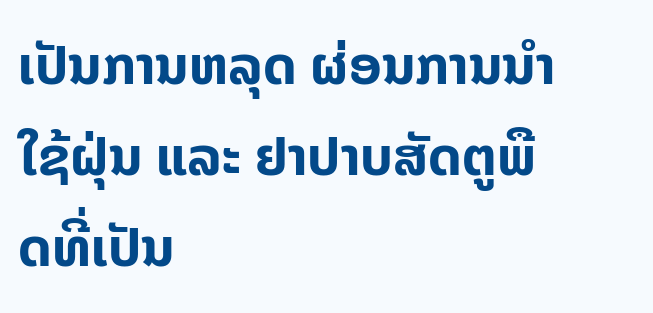ເປັນການຫລຸດ ຜ່ອນການນຳໃຊ້ຝຸ່ນ ແລະ ຢາປາບສັດຕູພືດທີ່ເປັນ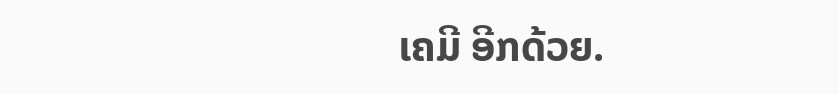ເຄມີ ອີກດ້ວຍ.